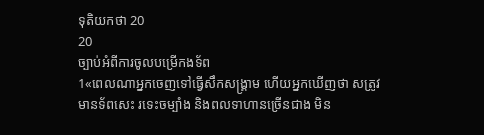ទុតិយកថា 20
20
ច្បាប់អំពីការចូលបម្រើកងទ័ព
1«ពេលណាអ្នកចេញទៅធ្វើសឹកសង្គ្រាម ហើយអ្នកឃើញថា សត្រូវមានទ័ពសេះ រទេះចម្បាំង និងពលទាហានច្រើនជាង មិន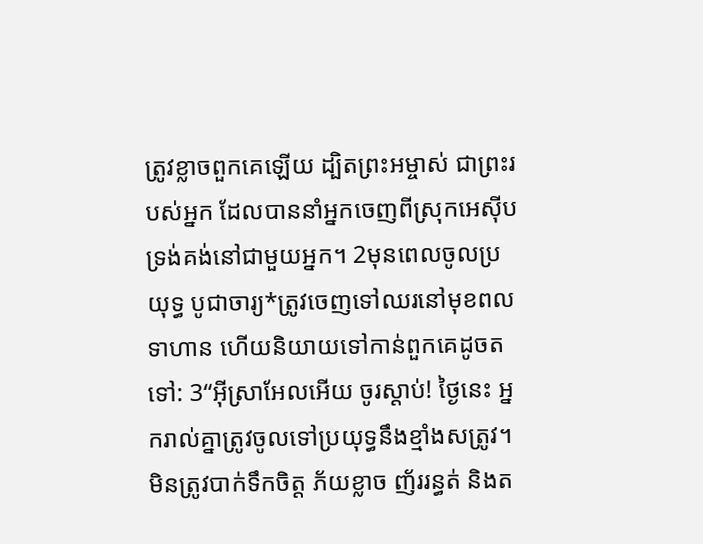ត្រូវខ្លាចពួកគេឡើយ ដ្បិតព្រះអម្ចាស់ ជាព្រះរបស់អ្នក ដែលបាននាំអ្នកចេញពីស្រុកអេស៊ីប ទ្រង់គង់នៅជាមួយអ្នក។ 2មុនពេលចូលប្រយុទ្ធ បូជាចារ្យ*ត្រូវចេញទៅឈរនៅមុខពលទាហាន ហើយនិយាយទៅកាន់ពួកគេដូចតទៅ: 3“អ៊ីស្រាអែលអើយ ចូរស្ដាប់! ថ្ងៃនេះ អ្នករាល់គ្នាត្រូវចូលទៅប្រយុទ្ធនឹងខ្មាំងសត្រូវ។ មិនត្រូវបាក់ទឹកចិត្ត ភ័យខ្លាច ញ័ររន្ធត់ និងត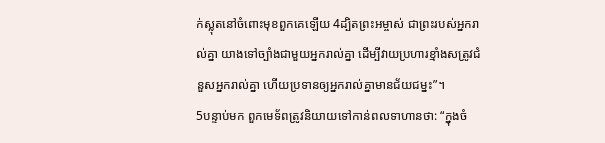ក់ស្លុតនៅចំពោះមុខពួកគេឡើយ 4ដ្បិតព្រះអម្ចាស់ ជាព្រះរបស់អ្នករាល់គ្នា យាងទៅច្បាំងជាមួយអ្នករាល់គ្នា ដើម្បីវាយប្រហារខ្មាំងសត្រូវជំនួសអ្នករាល់គ្នា ហើយប្រទានឲ្យអ្នករាល់គ្នាមានជ័យជម្នះ”។
5បន្ទាប់មក ពួកមេទ័ពត្រូវនិយាយទៅកាន់ពលទាហានថា: “ក្នុងចំ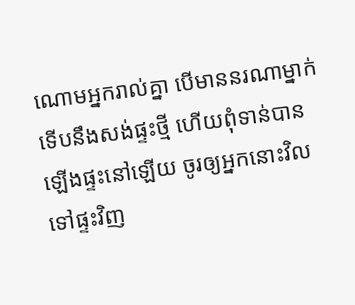ណោមអ្នករាល់គ្នា បើមាននរណាម្នាក់ទើបនឹងសង់ផ្ទះថ្មី ហើយពុំទាន់បានឡើងផ្ទះនៅឡើយ ចូរឲ្យអ្នកនោះវិលទៅផ្ទះវិញ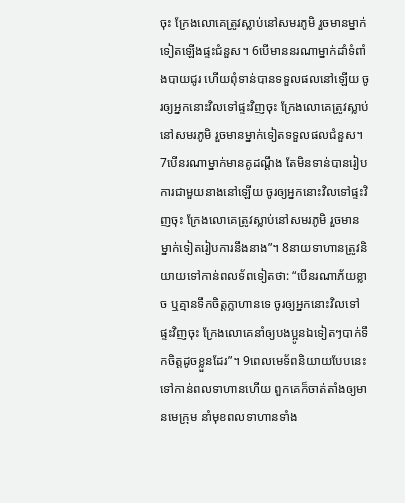ចុះ ក្រែងលោគេត្រូវស្លាប់នៅសមរភូមិ រួចមានម្នាក់ទៀតឡើងផ្ទះជំនួស។ 6បើមាននរណាម្នាក់ដាំទំពាំងបាយជូរ ហើយពុំទាន់បានទទួលផលនៅឡើយ ចូរឲ្យអ្នកនោះវិលទៅផ្ទះវិញចុះ ក្រែងលោគេត្រូវស្លាប់នៅសមរភូមិ រួចមានម្នាក់ទៀតទទួលផលជំនួស។ 7បើនរណាម្នាក់មានគូដណ្ដឹង តែមិនទាន់បានរៀបការជាមួយនាងនៅឡើយ ចូរឲ្យអ្នកនោះវិលទៅផ្ទះវិញចុះ ក្រែងលោគេត្រូវស្លាប់នៅសមរភូមិ រួចមានម្នាក់ទៀតរៀបការនឹងនាង”។ 8នាយទាហានត្រូវនិយាយទៅកាន់ពលទ័ពទៀតថា: “បើនរណាភ័យខ្លាច ឬគ្មានទឹកចិត្តក្លាហានទេ ចូរឲ្យអ្នកនោះវិលទៅផ្ទះវិញចុះ ក្រែងលោគេនាំឲ្យបងប្អូនឯទៀតៗបាក់ទឹកចិត្តដូចខ្លួនដែរ”។ 9ពេលមេទ័ពនិយាយបែបនេះទៅកាន់ពលទាហានហើយ ពួកគេក៏ចាត់តាំងឲ្យមានមេក្រុម នាំមុខពលទាហានទាំង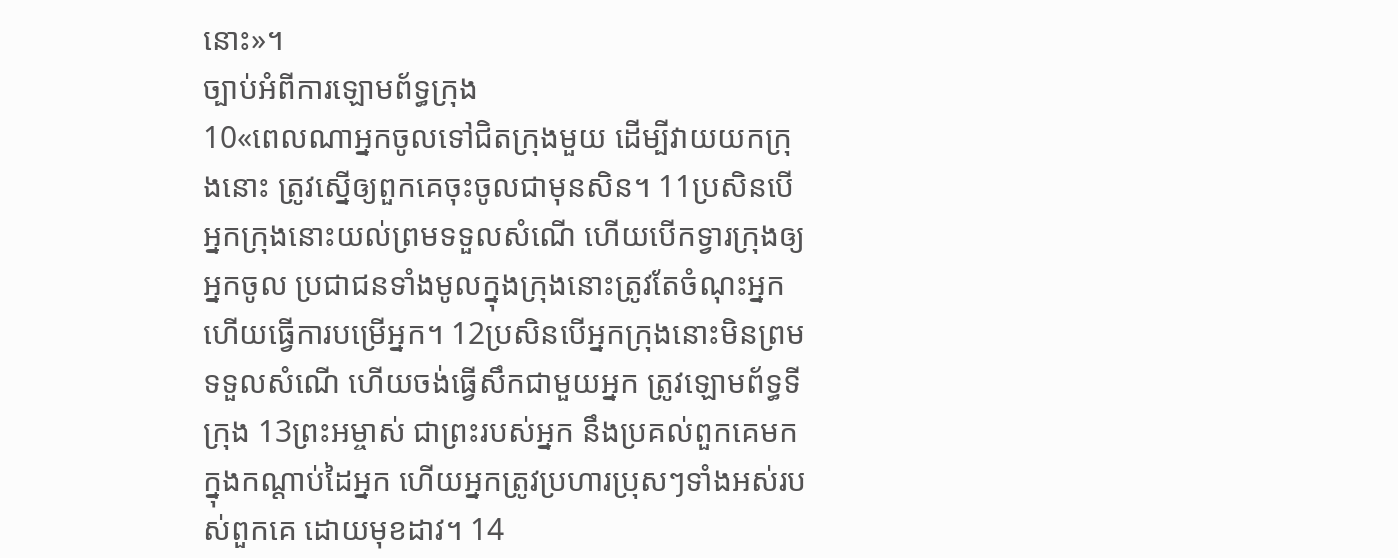នោះ»។
ច្បាប់អំពីការឡោមព័ទ្ធក្រុង
10«ពេលណាអ្នកចូលទៅជិតក្រុងមួយ ដើម្បីវាយយកក្រុងនោះ ត្រូវស្នើឲ្យពួកគេចុះចូលជាមុនសិន។ 11ប្រសិនបើអ្នកក្រុងនោះយល់ព្រមទទួលសំណើ ហើយបើកទ្វារក្រុងឲ្យអ្នកចូល ប្រជាជនទាំងមូលក្នុងក្រុងនោះត្រូវតែចំណុះអ្នក ហើយធ្វើការបម្រើអ្នក។ 12ប្រសិនបើអ្នកក្រុងនោះមិនព្រមទទួលសំណើ ហើយចង់ធ្វើសឹកជាមួយអ្នក ត្រូវឡោមព័ទ្ធទីក្រុង 13ព្រះអម្ចាស់ ជាព្រះរបស់អ្នក នឹងប្រគល់ពួកគេមកក្នុងកណ្ដាប់ដៃអ្នក ហើយអ្នកត្រូវប្រហារប្រុសៗទាំងអស់របស់ពួកគេ ដោយមុខដាវ។ 14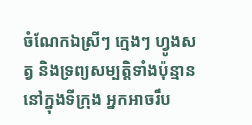ចំណែកឯស្រីៗ ក្មេងៗ ហ្វូងសត្វ និងទ្រព្យសម្បត្តិទាំងប៉ុន្មាននៅក្នុងទីក្រុង អ្នកអាចរឹប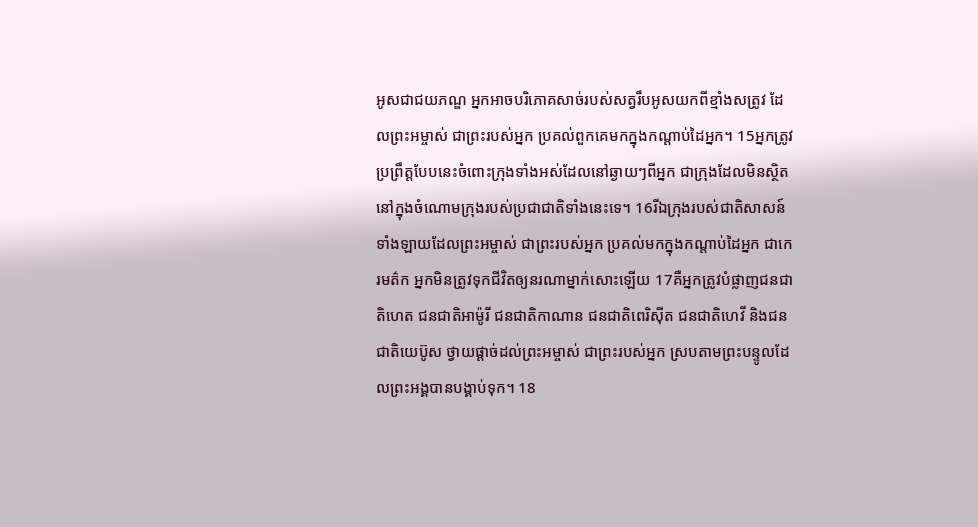អូសជាជយភណ្ឌ អ្នកអាចបរិភោគសាច់របស់សត្វរឹបអូសយកពីខ្មាំងសត្រូវ ដែលព្រះអម្ចាស់ ជាព្រះរបស់អ្នក ប្រគល់ពួកគេមកក្នុងកណ្ដាប់ដៃអ្នក។ 15អ្នកត្រូវប្រព្រឹត្តបែបនេះចំពោះក្រុងទាំងអស់ដែលនៅឆ្ងាយៗពីអ្នក ជាក្រុងដែលមិនស្ថិតនៅក្នុងចំណោមក្រុងរបស់ប្រជាជាតិទាំងនេះទេ។ 16រីឯក្រុងរបស់ជាតិសាសន៍ទាំងឡាយដែលព្រះអម្ចាស់ ជាព្រះរបស់អ្នក ប្រគល់មកក្នុងកណ្ដាប់ដៃអ្នក ជាកេរមត៌ក អ្នកមិនត្រូវទុកជីវិតឲ្យនរណាម្នាក់សោះឡើយ 17គឺអ្នកត្រូវបំផ្លាញជនជាតិហេត ជនជាតិអាម៉ូរី ជនជាតិកាណាន ជនជាតិពេរិស៊ីត ជនជាតិហេវី និងជនជាតិយេប៊ូស ថ្វាយផ្ដាច់ដល់ព្រះអម្ចាស់ ជាព្រះរបស់អ្នក ស្របតាមព្រះបន្ទូលដែលព្រះអង្គបានបង្គាប់ទុក។ 18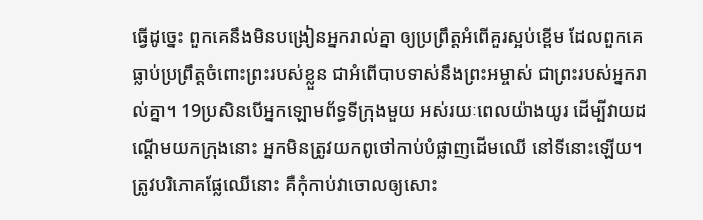ធ្វើដូច្នេះ ពួកគេនឹងមិនបង្រៀនអ្នករាល់គ្នា ឲ្យប្រព្រឹត្តអំពើគួរស្អប់ខ្ពើម ដែលពួកគេធ្លាប់ប្រព្រឹត្តចំពោះព្រះរបស់ខ្លួន ជាអំពើបាបទាស់នឹងព្រះអម្ចាស់ ជាព្រះរបស់អ្នករាល់គ្នា។ 19ប្រសិនបើអ្នកឡោមព័ទ្ធទីក្រុងមួយ អស់រយៈពេលយ៉ាងយូរ ដើម្បីវាយដណ្ដើមយកក្រុងនោះ អ្នកមិនត្រូវយកពូថៅកាប់បំផ្លាញដើមឈើ នៅទីនោះឡើយ។ ត្រូវបរិភោគផ្លែឈើនោះ គឺកុំកាប់វាចោលឲ្យសោះ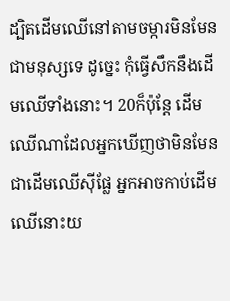ដ្បិតដើមឈើនៅតាមចម្ការមិនមែនជាមនុស្សទេ ដូច្នេះ កុំធ្វើសឹកនឹងដើមឈើទាំងនោះ។ 20ក៏ប៉ុន្តែ ដើមឈើណាដែលអ្នកឃើញថាមិនមែនជាដើមឈើស៊ីផ្លែ អ្នកអាចកាប់ដើមឈើនោះយ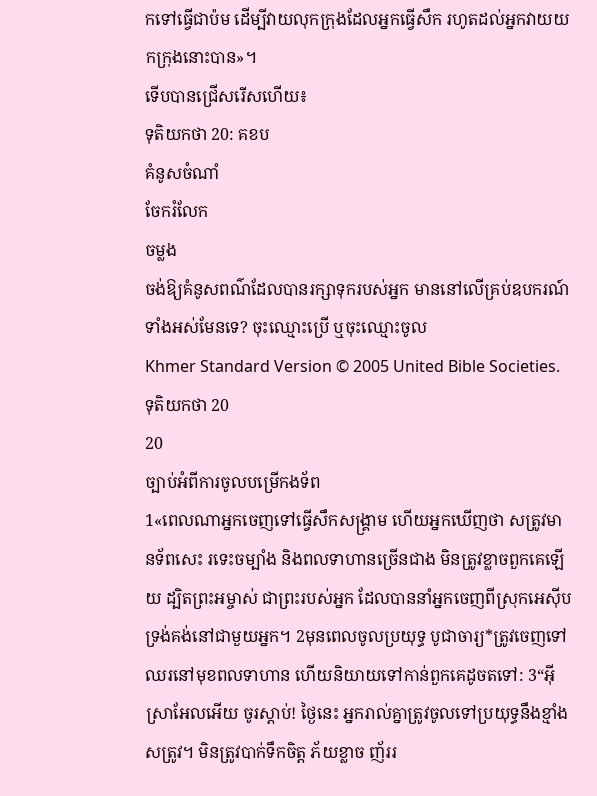កទៅធ្វើជាប៉ម ដើម្បីវាយលុកក្រុងដែលអ្នកធ្វើសឹក រហូតដល់អ្នកវាយយកក្រុងនោះបាន»។
ទើបបានជ្រើសរើសហើយ៖
ទុតិយកថា 20: គខប
គំនូសចំណាំ
ចែករំលែក
ចម្លង
ចង់ឱ្យគំនូសពណ៌ដែលបានរក្សាទុករបស់អ្នក មាននៅលើគ្រប់ឧបករណ៍ទាំងអស់មែនទេ? ចុះឈ្មោះប្រើ ឬចុះឈ្មោះចូល
Khmer Standard Version © 2005 United Bible Societies.
ទុតិយកថា 20
20
ច្បាប់អំពីការចូលបម្រើកងទ័ព
1«ពេលណាអ្នកចេញទៅធ្វើសឹកសង្គ្រាម ហើយអ្នកឃើញថា សត្រូវមានទ័ពសេះ រទេះចម្បាំង និងពលទាហានច្រើនជាង មិនត្រូវខ្លាចពួកគេឡើយ ដ្បិតព្រះអម្ចាស់ ជាព្រះរបស់អ្នក ដែលបាននាំអ្នកចេញពីស្រុកអេស៊ីប ទ្រង់គង់នៅជាមួយអ្នក។ 2មុនពេលចូលប្រយុទ្ធ បូជាចារ្យ*ត្រូវចេញទៅឈរនៅមុខពលទាហាន ហើយនិយាយទៅកាន់ពួកគេដូចតទៅ: 3“អ៊ីស្រាអែលអើយ ចូរស្ដាប់! ថ្ងៃនេះ អ្នករាល់គ្នាត្រូវចូលទៅប្រយុទ្ធនឹងខ្មាំងសត្រូវ។ មិនត្រូវបាក់ទឹកចិត្ត ភ័យខ្លាច ញ័ររ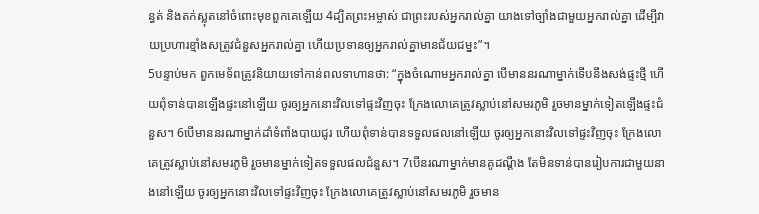ន្ធត់ និងតក់ស្លុតនៅចំពោះមុខពួកគេឡើយ 4ដ្បិតព្រះអម្ចាស់ ជាព្រះរបស់អ្នករាល់គ្នា យាងទៅច្បាំងជាមួយអ្នករាល់គ្នា ដើម្បីវាយប្រហារខ្មាំងសត្រូវជំនួសអ្នករាល់គ្នា ហើយប្រទានឲ្យអ្នករាល់គ្នាមានជ័យជម្នះ”។
5បន្ទាប់មក ពួកមេទ័ពត្រូវនិយាយទៅកាន់ពលទាហានថា: “ក្នុងចំណោមអ្នករាល់គ្នា បើមាននរណាម្នាក់ទើបនឹងសង់ផ្ទះថ្មី ហើយពុំទាន់បានឡើងផ្ទះនៅឡើយ ចូរឲ្យអ្នកនោះវិលទៅផ្ទះវិញចុះ ក្រែងលោគេត្រូវស្លាប់នៅសមរភូមិ រួចមានម្នាក់ទៀតឡើងផ្ទះជំនួស។ 6បើមាននរណាម្នាក់ដាំទំពាំងបាយជូរ ហើយពុំទាន់បានទទួលផលនៅឡើយ ចូរឲ្យអ្នកនោះវិលទៅផ្ទះវិញចុះ ក្រែងលោគេត្រូវស្លាប់នៅសមរភូមិ រួចមានម្នាក់ទៀតទទួលផលជំនួស។ 7បើនរណាម្នាក់មានគូដណ្ដឹង តែមិនទាន់បានរៀបការជាមួយនាងនៅឡើយ ចូរឲ្យអ្នកនោះវិលទៅផ្ទះវិញចុះ ក្រែងលោគេត្រូវស្លាប់នៅសមរភូមិ រួចមាន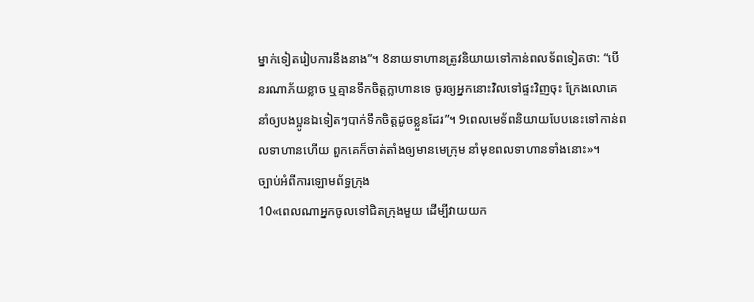ម្នាក់ទៀតរៀបការនឹងនាង”។ 8នាយទាហានត្រូវនិយាយទៅកាន់ពលទ័ពទៀតថា: “បើនរណាភ័យខ្លាច ឬគ្មានទឹកចិត្តក្លាហានទេ ចូរឲ្យអ្នកនោះវិលទៅផ្ទះវិញចុះ ក្រែងលោគេនាំឲ្យបងប្អូនឯទៀតៗបាក់ទឹកចិត្តដូចខ្លួនដែរ”។ 9ពេលមេទ័ពនិយាយបែបនេះទៅកាន់ពលទាហានហើយ ពួកគេក៏ចាត់តាំងឲ្យមានមេក្រុម នាំមុខពលទាហានទាំងនោះ»។
ច្បាប់អំពីការឡោមព័ទ្ធក្រុង
10«ពេលណាអ្នកចូលទៅជិតក្រុងមួយ ដើម្បីវាយយក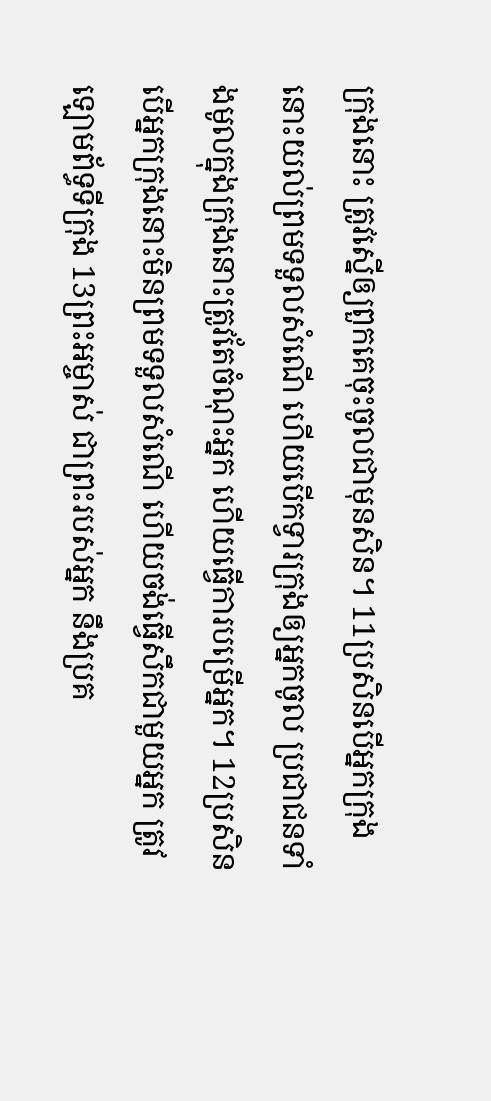ក្រុងនោះ ត្រូវស្នើឲ្យពួកគេចុះចូលជាមុនសិន។ 11ប្រសិនបើអ្នកក្រុងនោះយល់ព្រមទទួលសំណើ ហើយបើកទ្វារក្រុងឲ្យអ្នកចូល ប្រជាជនទាំងមូលក្នុងក្រុងនោះត្រូវតែចំណុះអ្នក ហើយធ្វើការបម្រើអ្នក។ 12ប្រសិនបើអ្នកក្រុងនោះមិនព្រមទទួលសំណើ ហើយចង់ធ្វើសឹកជាមួយអ្នក ត្រូវឡោមព័ទ្ធទីក្រុង 13ព្រះអម្ចាស់ ជាព្រះរបស់អ្នក នឹងប្រគ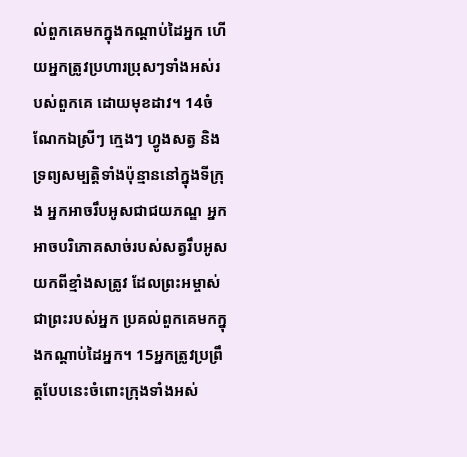ល់ពួកគេមកក្នុងកណ្ដាប់ដៃអ្នក ហើយអ្នកត្រូវប្រហារប្រុសៗទាំងអស់របស់ពួកគេ ដោយមុខដាវ។ 14ចំណែកឯស្រីៗ ក្មេងៗ ហ្វូងសត្វ និងទ្រព្យសម្បត្តិទាំងប៉ុន្មាននៅក្នុងទីក្រុង អ្នកអាចរឹបអូសជាជយភណ្ឌ អ្នកអាចបរិភោគសាច់របស់សត្វរឹបអូសយកពីខ្មាំងសត្រូវ ដែលព្រះអម្ចាស់ ជាព្រះរបស់អ្នក ប្រគល់ពួកគេមកក្នុងកណ្ដាប់ដៃអ្នក។ 15អ្នកត្រូវប្រព្រឹត្តបែបនេះចំពោះក្រុងទាំងអស់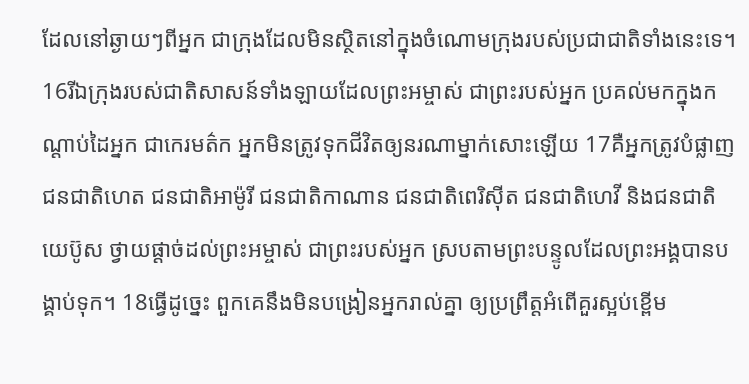ដែលនៅឆ្ងាយៗពីអ្នក ជាក្រុងដែលមិនស្ថិតនៅក្នុងចំណោមក្រុងរបស់ប្រជាជាតិទាំងនេះទេ។ 16រីឯក្រុងរបស់ជាតិសាសន៍ទាំងឡាយដែលព្រះអម្ចាស់ ជាព្រះរបស់អ្នក ប្រគល់មកក្នុងកណ្ដាប់ដៃអ្នក ជាកេរមត៌ក អ្នកមិនត្រូវទុកជីវិតឲ្យនរណាម្នាក់សោះឡើយ 17គឺអ្នកត្រូវបំផ្លាញជនជាតិហេត ជនជាតិអាម៉ូរី ជនជាតិកាណាន ជនជាតិពេរិស៊ីត ជនជាតិហេវី និងជនជាតិយេប៊ូស ថ្វាយផ្ដាច់ដល់ព្រះអម្ចាស់ ជាព្រះរបស់អ្នក ស្របតាមព្រះបន្ទូលដែលព្រះអង្គបានបង្គាប់ទុក។ 18ធ្វើដូច្នេះ ពួកគេនឹងមិនបង្រៀនអ្នករាល់គ្នា ឲ្យប្រព្រឹត្តអំពើគួរស្អប់ខ្ពើម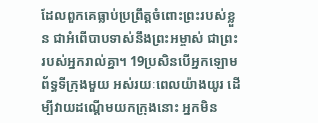ដែលពួកគេធ្លាប់ប្រព្រឹត្តចំពោះព្រះរបស់ខ្លួន ជាអំពើបាបទាស់នឹងព្រះអម្ចាស់ ជាព្រះរបស់អ្នករាល់គ្នា។ 19ប្រសិនបើអ្នកឡោមព័ទ្ធទីក្រុងមួយ អស់រយៈពេលយ៉ាងយូរ ដើម្បីវាយដណ្ដើមយកក្រុងនោះ អ្នកមិន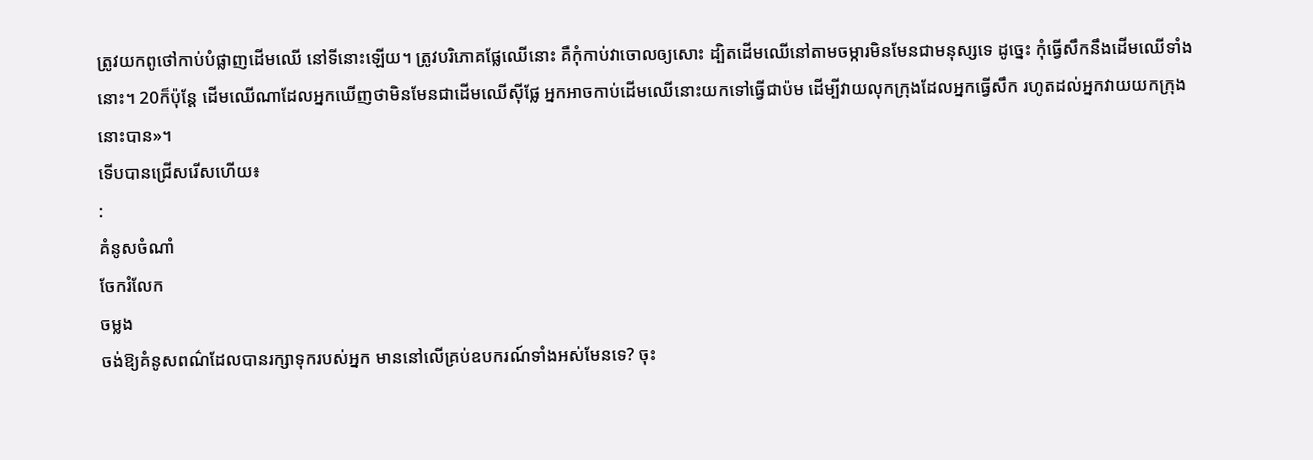ត្រូវយកពូថៅកាប់បំផ្លាញដើមឈើ នៅទីនោះឡើយ។ ត្រូវបរិភោគផ្លែឈើនោះ គឺកុំកាប់វាចោលឲ្យសោះ ដ្បិតដើមឈើនៅតាមចម្ការមិនមែនជាមនុស្សទេ ដូច្នេះ កុំធ្វើសឹកនឹងដើមឈើទាំងនោះ។ 20ក៏ប៉ុន្តែ ដើមឈើណាដែលអ្នកឃើញថាមិនមែនជាដើមឈើស៊ីផ្លែ អ្នកអាចកាប់ដើមឈើនោះយកទៅធ្វើជាប៉ម ដើម្បីវាយលុកក្រុងដែលអ្នកធ្វើសឹក រហូតដល់អ្នកវាយយកក្រុងនោះបាន»។
ទើបបានជ្រើសរើសហើយ៖
:
គំនូសចំណាំ
ចែករំលែក
ចម្លង
ចង់ឱ្យគំនូសពណ៌ដែលបានរក្សាទុករបស់អ្នក មាននៅលើគ្រប់ឧបករណ៍ទាំងអស់មែនទេ? ចុះ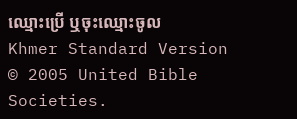ឈ្មោះប្រើ ឬចុះឈ្មោះចូល
Khmer Standard Version © 2005 United Bible Societies.